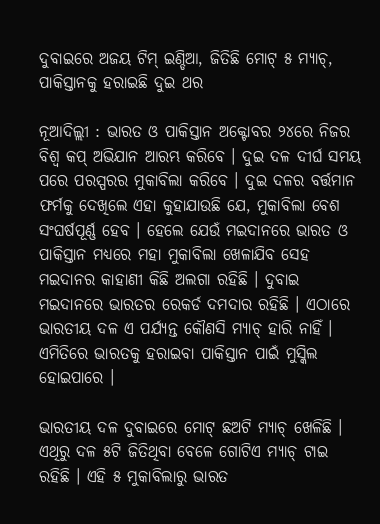ଦୁବାଇରେ ଅଜୟ ଟିମ୍ ଇଣ୍ଡିଆ, ଜିତିଛି ମୋଟ୍ ୫ ମ୍ୟାଚ୍, ପାକିସ୍ତାନକୁ ହରାଇଛି ଦୁଇ ଥର

ନୂଆଦିଲ୍ଲୀ : ଭାରତ ଓ ପାକିସ୍ତାନ ଅକ୍ଟୋବର ୨୪ରେ ନିଜର ବିଶ୍ୱ କପ୍ ଅଭିଯାନ ଆରମ୍ଭ କରିବେ । ଦୁଇ ଦଳ ଦୀର୍ଘ ସମୟ ପରେ ପରସ୍ପରର ମୁକାବିଲା କରିବେ । ଦୁଇ ଦଳର ବର୍ତ୍ତମାନ ଫର୍ମକୁ ଦେଖିଲେ ଏହା କୁହାଯାଉଛି ଯେ, ମୁକାବିଲା ବେଶ ସଂଘର୍ଷପୂର୍ଣ୍ଣ ହେବ । ହେଲେ ଯେଉଁ ମଇଦାନରେ ଭାରତ ଓ ପାକିସ୍ତାନ ମଧ୍ୟରେ ମହା ମୁକାବିଲା ଖେଳାଯିବ ସେହ ମଇଦାନର କାହାଣୀ କିଛି ଅଲଗା ରହିଛି । ଦୁବାଇ ମଇଦାନରେ ଭାରତର ରେକର୍ଡ ଦମଦାର ରହିଛି । ଏଠାରେ ଭାରତୀୟ ଦଳ ଏ ପର୍ଯ୍ୟନ୍ତ କୌଣସି ମ୍ୟାଚ୍ ହାରି ନାହିଁ । ଏମିତିରେ ଭାରତକୁ ହରାଇବା ପାକିସ୍ତାନ ପାଇଁ ମୁସ୍କିଲ ହୋଇପାରେ ।

ଭାରତୀୟ ଦଳ ଦୁବାଇରେ ମୋଟ୍ ଛଅଟି ମ୍ୟାଚ୍ ଖେଳିଛି । ଏଥିରୁ ଦଳ ୫ଟି ଜିତିଥିବା ବେଳେ ଗୋଟିଏ ମ୍ୟାଚ୍ ଟାଇ ରହିଛି । ଏହି ୫ ମୁକାବିଲାରୁ ଭାରତ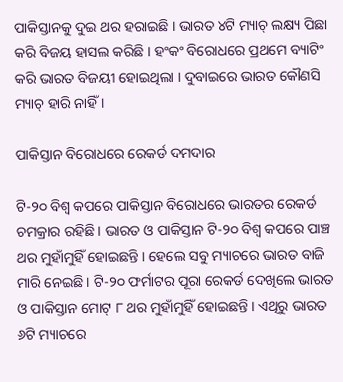ପାକିସ୍ତାନକୁ ଦୁଇ ଥର ହରାଇଛି । ଭାରତ ୪ଟି ମ୍ୟାଚ୍ ଲକ୍ଷ୍ୟ ପିଛା କରି ବିଜୟ ହାସଲ କରିଛି । ହଂକଂ ବିରୋଧରେ ପ୍ରଥମେ ବ୍ୟାଟିଂ କରି ଭାରତ ବିଜୟୀ ହୋଇଥିଲା । ଦୁବାଇରେ ଭାରତ କୌଣସି ମ୍ୟାଚ୍ ହାରି ନାହିଁ ।

ପାକିସ୍ତାନ ବିରୋଧରେ ରେକର୍ଡ ଦମଦାର

ଟି-୨୦ ବିଶ୍ୱ କପରେ ପାକିସ୍ତାନ ବିରୋଧରେ ଭାରତର ରେକର୍ଡ ଚମକ୍ରାର ରହିଛି । ଭାରତ ଓ ପାକିସ୍ତାନ ଟି-୨୦ ବିଶ୍ୱ କପରେ ପାଞ୍ଚ ଥର ମୁହାଁମୁହିଁ ହୋଇଛନ୍ତି । ହେଲେ ସବୁ ମ୍ୟାଚରେ ଭାରତ ବାଜି ମାରି ନେଇଛି । ଟି-୨୦ ଫର୍ମାଟର ପୂରା ରେକର୍ଡ ଦେଖିଲେ ଭାରତ ଓ ପାକିସ୍ତାନ ମୋଟ୍ ୮ ଥର ମୁହାଁମୁହିଁ ହୋଇଛନ୍ତି । ଏଥିରୁ ଭାରତ ୬ଟି ମ୍ୟାଚରେ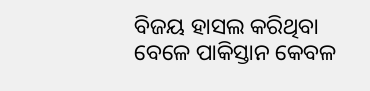ବିଜୟ ହାସଲ କରିଥିବା ବେଳେ ପାକିସ୍ତାନ କେବଳ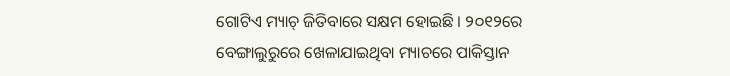ଗୋଟିଏ ମ୍ୟାଚ୍ ଜିତିବାରେ ସକ୍ଷମ ହୋଇଛି । ୨୦୧୨ରେ ବେଙ୍ଗାଲୁରୁରେ ଖେଳାଯାଇଥିବା ମ୍ୟାଚରେ ପାକିସ୍ତାନ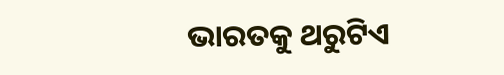ଭାରତକୁ ଥରୁଟିଏ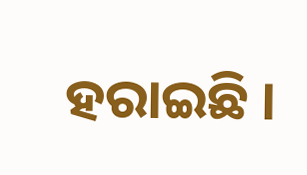ହରାଇଛି ।